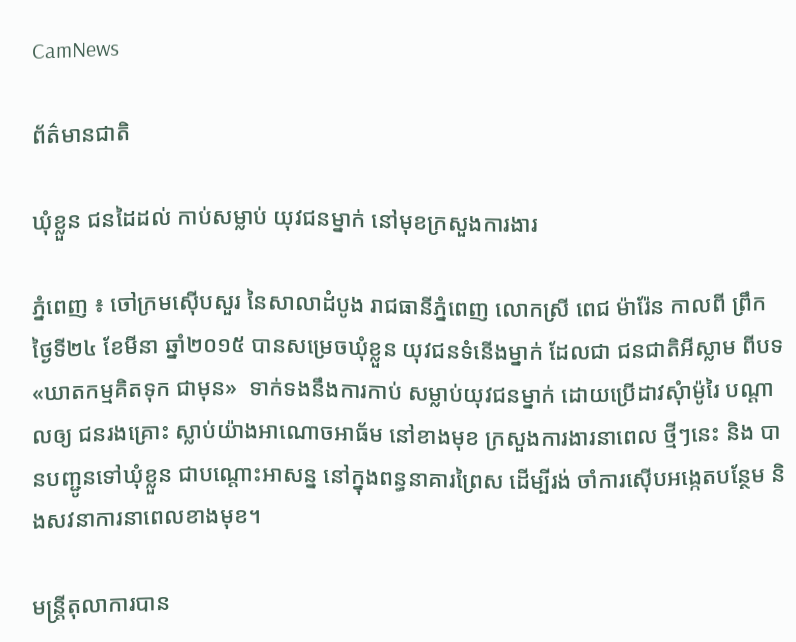CamNews

ព័ត៌មានជាតិ

ឃុំខ្លួន ជនដៃដល់ កាប់សម្លាប់ យុវជនម្នាក់ នៅមុខក្រសួងការងារ

ភ្នំពេញ ៖ ចៅក្រមស៊ើបសួរ នៃសាលាដំបូង រាជធានីភ្នំពេញ លោកស្រី ពេជ ម៉ារ៉ែន កាលពី ព្រឹក ថ្ងៃទី២៤ ខែមីនា ឆ្នាំ២០១៥ បានសម្រេចឃុំខ្លួន យុវជនទំនើងម្នាក់ ដែលជា ជនជាតិអីស្លាម ពីបទ«ឃាតកម្មគិតទុក ជាមុន»  ទាក់ទងនឹងការកាប់ សម្លាប់យុវជនម្នាក់ ដោយប្រើដាវសុំាម៉ូរៃ បណ្តាលឲ្យ ជនរងគ្រោះ ស្លាប់យ៉ាងអាណោចអាធ័ម នៅខាងមុខ ក្រសួងការងារនាពេល ថ្មីៗនេះ និង បានបញ្ជូនទៅឃុំខ្លួន ជាបណ្តោះអាសន្ន នៅក្នុងពន្ធនាគារព្រៃស ដើម្បីរង់ ចាំការស៊ើបអង្កេតបន្ថែម និងសវនាការនាពេលខាងមុខ។

មន្ត្រីតុលាការបាន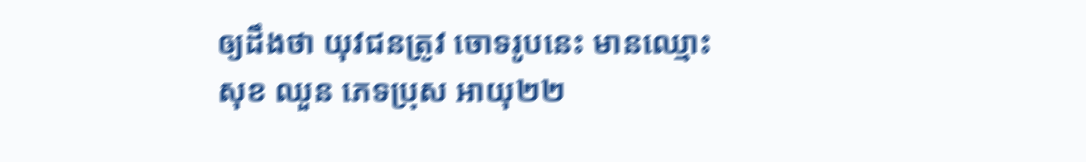ឲ្យដឹងថា យុវជនត្រូវ ចោទរូបនេះ មានឈ្មោះ សុខ ឈួន ភេទប្រុស អាយុ២២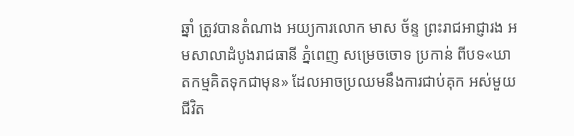ឆ្នាំ ត្រូវបានតំណាង អយ្យការលោក មាស ច័ន្ទ ព្រះរាជអាជ្ញារង អមសាលាដំបូងរាជធានី ភ្នំពេញ សម្រេចចោទ ប្រកាន់ ពីបទ«ឃាតកម្មគិតទុកជាមុន» ដែលអាចប្រឈមនឹងការជាប់គុក អស់មួយជីវិត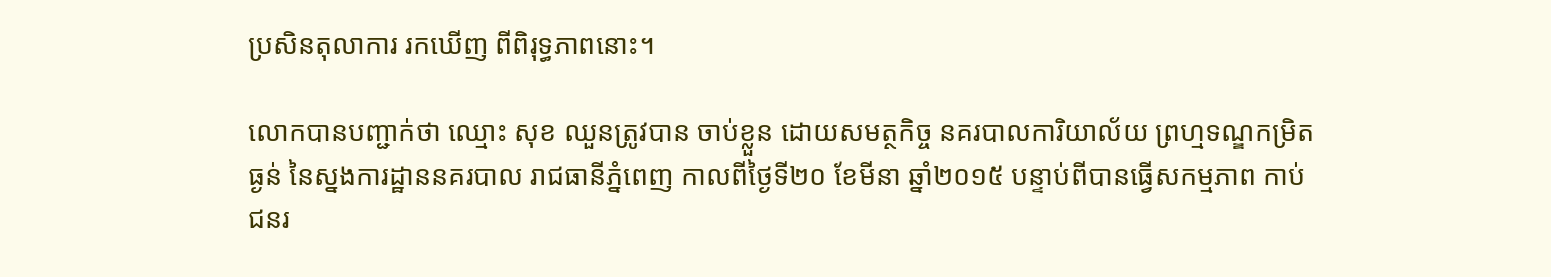ប្រសិនតុលាការ រកឃើញ ពីពិរុទ្ធភាពនោះ។

លោកបានបញ្ជាក់ថា ឈ្មោះ សុខ ឈួនត្រូវបាន ចាប់ខ្លួន ដោយសមត្ថកិច្ច នគរបាលការិយាល័យ ព្រហ្មទណ្ឌកម្រិតធ្ងន់ នៃស្នងការដ្ឋាននគរបាល រាជធានីភ្នំពេញ កាលពីថ្ងៃទី២០ ខែមីនា ឆ្នាំ២០១៥ បន្ទាប់ពីបានធ្វើសកម្មភាព កាប់ជនរ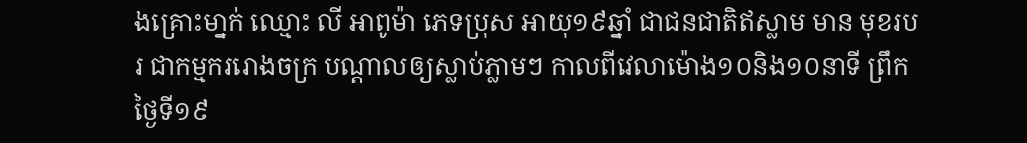ងគ្រោះមា្នក់ ឈ្មោះ លី អាពូម៉ា ភេទប្រុស អាយុ១៩ឆ្នាំ ជាជនជាតិឥស្លាម មាន មុខរបរ ជាកម្មកររោងចក្រ បណ្តាលឲ្យស្លាប់ភ្លាមៗ កាលពីវេលាម៉ោង១០និង១០នាទី ព្រឹកថ្ងៃទី១៩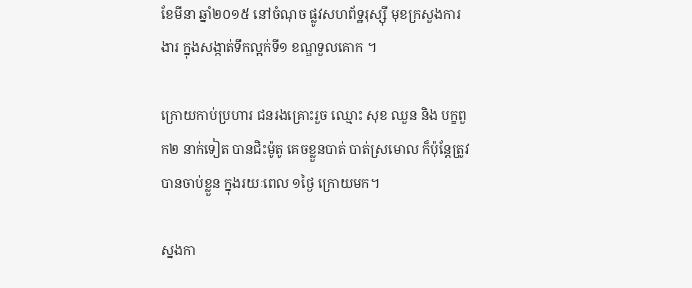ខែមីនា ឆ្នាំ២០១៥ នៅចំណុច ផ្លូវសហព័ទ្ឋរុស្ស៊ី មុខក្រសួងការងារ ក្នុងសង្កាត់ទឹកល្អក់ទី១ ខណ្ឌទួលគោក ។

ក្រោយកាប់ប្រហារ ជនរងគ្រោះរួច ឈ្មោះ សុខ ឈួន និង បក្ខពួក២ នាក់ទៀត បានជិះម៉ូតូ គេចខ្លួនបាត់ បាត់ស្រមោល ក៏ប៉ុន្តែត្រូវបានចាប់ខ្លួន ក្នុងរយៈពេល ១ថ្ងៃ ក្រោយមក។

ស្នងកា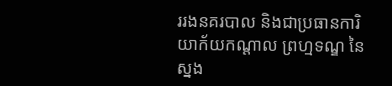ររងនគរបាល និងជាប្រធានការិយាក័យកណ្តាល ព្រហ្មទណ្ឌ នៃស្នង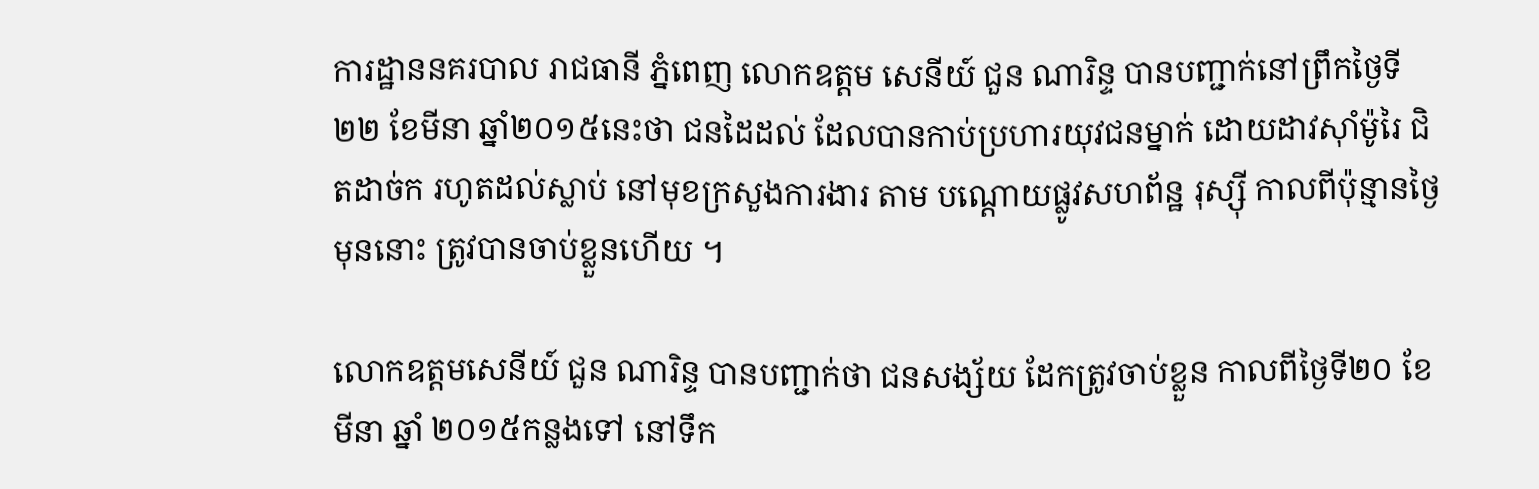ការដ្ឋាននគរបាល រាជធានី ភ្នំពេញ លោកឧត្តម សេនីយ៍ ជួន ណារិន្ទ បានបញ្ជាក់នៅព្រឹកថ្ងៃទី២២ ខែមីនា ឆ្នាំ២០១៥នេះថា ជនដៃដល់ ដែលបានកាប់ប្រហារយុវជនម្នាក់ ដោយដាវស៊ាំម៉ូរៃ ជិតដាច់ក រហូតដល់ស្លាប់ នៅមុខក្រសួងការងារ តាម បណ្តោយផ្លូវសហព័ន្ឋ រុស្សុី កាលពីប៉ុន្មានថ្ងៃមុននោះ ត្រូវបានចាប់ខ្លួនហើយ ។

លោកឧត្តមសេនីយ៍ ជួន ណារិន្ទ បានបញ្ជាក់ថា ជនសង្ស័យ ដែកត្រូវចាប់ខ្លួន កាលពីថ្ងៃទី២០ ខែមីនា ឆ្នាំ ២០១៥កន្លងទៅ នៅទឹក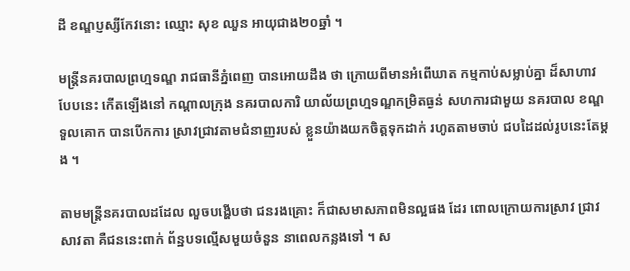ដី ខណ្ឌប្ញស្សីកែវនោះ ឈ្មោះ សុខ ឈួន អាយុជាង២០ឆ្នាំ ។

មន្ត្រីនគរបាលព្រហ្មទណ្ឌ រាជធានីភ្នំពេញ បានអោយដឹង ថា ក្រោយពីមានអំពើឃាត កម្មកាប់សម្លាប់គ្នា ដ៏សាហាវ បែបនេះ កើតឡើងនៅ កណ្តាលក្រុង នគរបាលការិ យាល័យព្រហ្មទណ្ឌកម្រិតធ្ងន់ សហការជាមួយ នគរបាល ខណ្ឌទួលគោក បានបើកការ ស្រាវជ្រាវតាមជំនាញរបស់ ខ្លួនយ៉ាងយកចិត្តទុកដាក់ រហូតតាមចាប់ ជបដៃដល់រូបនេះតែម្តង ។

តាមមន្ត្រីនគរបាលដដែល លួចបង្ហើបថា ជនរងគ្រោះ ក៏ជាសមាសភាពមិនល្អផង ដែរ ពោលក្រោយការស្រាវ ជ្រាវសាវតា គឺជននេះពាក់ ព័ន្ឋបទល្មើសមួយចំនួន នាពេលកន្លងទៅ ។ ស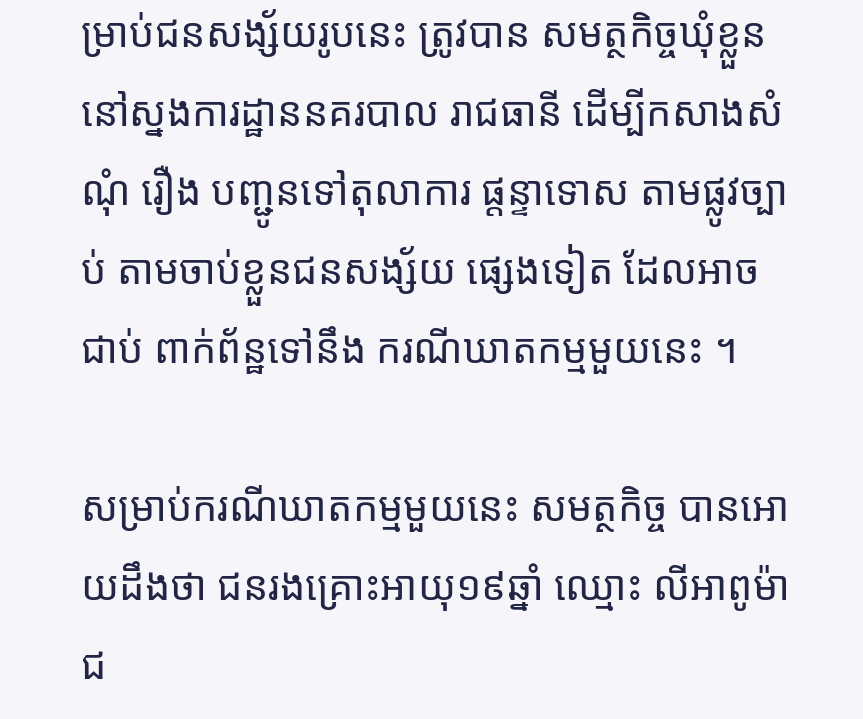ម្រាប់ជនសង្ស័យរូបនេះ ត្រូវបាន សមត្ថកិច្ចឃុំខ្លួន នៅស្នងការដ្ឋាននគរបាល រាជធានី ដើម្បីកសាងសំណុំ រឿង បញ្ជូនទៅតុលាការ ផ្តន្ទាទោស តាមផ្លូវច្បាប់ តាមចាប់ខ្លួនជនសង្ស័យ ផ្សេងទៀត ដែលអាចជាប់ ពាក់ព័ន្ឋទៅនឹង ករណីឃាតកម្មមួយនេះ ។

សម្រាប់ករណីឃាតកម្មមួយនេះ សមត្ថកិច្ច បានអោយដឹងថា ជនរងគ្រោះអាយុ១៩ឆ្នាំ ឈ្មោះ លីអាពូម៉ា ជ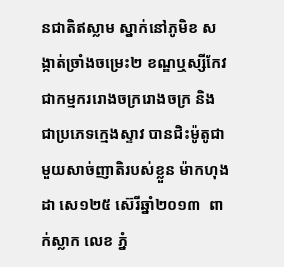នជាតិឥស្លាម ស្នាក់នៅភូមិខ សង្កាត់ច្រាំងចម្រេះ២ ខណ្ឌឬស្សីកែវ ជាកម្មកររោងចក្ររោងចក្រ និង ជាប្រភេទក្មេងស្ទាវ បានជិះម៉ូតូជាមួយសាច់ញាតិរបស់ខ្លួន ម៉ាកហុងដា សេ១២៥ ស៊េរីឆ្នាំ២០១៣  ពាក់ស្លាក លេខ ភ្នំ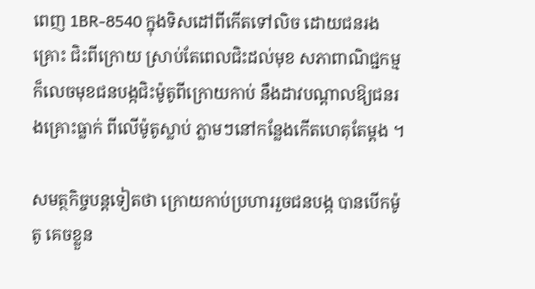ពេញ 1BR-8540 ក្នុងទិសដៅពីកើតទៅលិច ដោយជនរងគ្រោះ ជិះពីក្រោយ ស្រាប់តែពេលជិះដល់មុខ សភាពាណិជ្ជកម្ម ក៏លេចមុខជនបង្កជិះម៉ូតូពីក្រោយកាប់ នឹងដាវបណ្ដាលឱ្យជនរងគ្រោះធ្លាក់ ពីលើម៉ូតូស្លាប់ ភ្លាមៗនៅកន្លែងកើតហេតុតែម្ដង ។

សមត្ថកិច្ចបន្តទៀតថា ក្រោយកាប់ប្រហាររួចជនបង្ក បានបើកម៉ូតូ គេចខ្លួន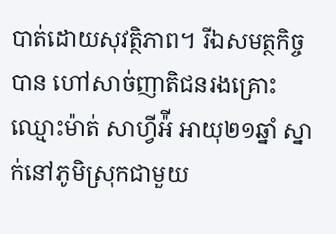បាត់ដោយសុវត្ថិភាព។ រីឯសមត្ថកិច្ចបាន ហៅសាច់ញាតិជនរងគ្រោះ ឈ្មោះម៉ាត់ សាហ្វីអ៉ី អាយុ២១ឆ្នាំ ស្នាក់នៅភូមិស្រុកជាមួយ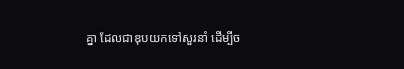គ្នា ដែលជាឌុបយកទៅសួរនាំ ដើម្បីច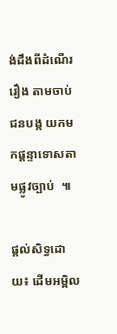ង់ដឹងពីដំណើររឿង តាមចាប់ជនបង្ក យកមកផ្ដន្ទាទោសតាមផ្លូវច្បាប់  ៕

ផ្ដល់សិទ្ធដោយ៖ ដើមអម្ពិល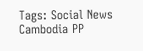Tags: Social News Cambodia PP